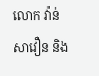លោក វ៉ាន់ សាវឿន និង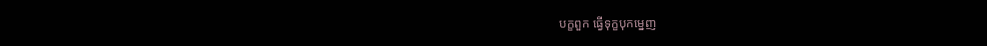បក្ខពួក ធ្វើទុក្ខបុកម្នេញ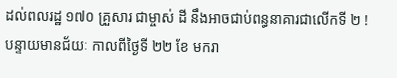ដល់ពលរដ្ឋ ១៧០ គ្រួសារ ជាម្ចាស់ ដី នឹងអាចជាប់ពន្ធនាគារជាលើកទី ២ !
បន្ទាយមានជ័យៈ កាលពីថ្ងៃទី ២២ ខែ មករា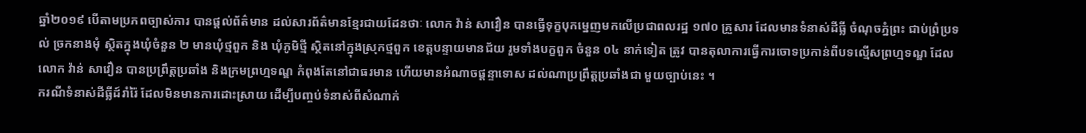ឆ្នាំ២០១៩ បើតាមប្រភពច្បាស់ការ បានផ្តល់ព័ត៌មាន ដល់សារព័ត៌មានខ្មែរជាយដែនថាៈ លោក វ៉ាន់ សាវឿន បានធ្វើទុក្ខបុកម្នេញមកលើប្រជាពលរដ្ឋ ១៧០ គ្រួសារ ដែលមានទំនាស់ដីធ្លី ចំណុចភ្នំព្រះ ជាប់ព្រំប្រទល់ ច្រកនាងមុំ ស្ថិតក្នុងឃុំចំនួន ២ មានឃុំថ្មពួក និង ឃុំភូមិថ្មី ស្ថិតនៅក្នុងស្រុកថ្មពួក ខេត្តបន្ទាយមានជ័យ រួមទាំងបក្ខពួក ចំនួន ០៤ នាក់ទៀត ត្រូវ បានតុលាការធ្វើការចោទប្រកាន់ពីបទល្មើសព្រហ្មទណ្ឌ ដែលលោក វ៉ាន់ សាវឿន បានប្រព្រឹត្តប្រឆាំង និងក្រមព្រហ្មទណ្ឌ កំពុងតែនៅជាធរមាន ហើយមានអំណាចផ្តន្ទាទោស ដល់ណាប្រព្រឹត្តប្រឆាំងជា មួយច្បាប់នេះ ។
ករណីទំនាស់ដីធ្លីដ៍រាំរ៉ៃ ដែលមិនមានការដោះស្រាយ ដើម្បីបញ្ចប់ទំនាស់ពីសំណាក់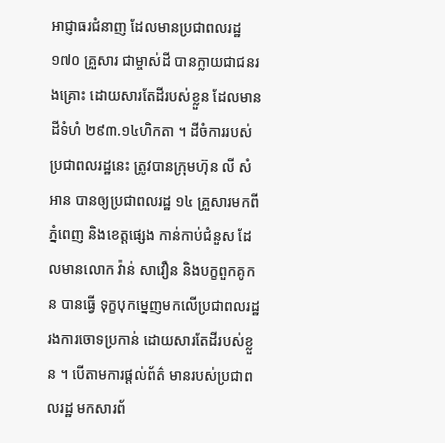អាជ្ញាធរជំនាញ ដែលមានប្រជាពលរដ្ឋ ១៧០ គ្រួសារ ជាម្ចាស់ដី បានក្លាយជាជនរងគ្រោះ ដោយសារតែដីរបស់ខ្លួន ដែលមានដីទំហំ ២៩៣.១៤ហិកតា ។ ដីចំការរបស់ប្រជាពលរដ្ឋនេះ ត្រូវបានក្រុមហ៊ុន លី សំអាន បានឲ្យប្រជាពលរដ្ឋ ១៤ គ្រួសារមកពីភ្នំពេញ និងខេត្តផ្សេង កាន់កាប់ជំនួស ដែលមានលោក វ៉ាន់ សាវឿន និងបក្ខពួកគូកន បានធ្វើ ទុក្ខបុកម្នេញមកលើប្រជាពលរដ្ឋ រងការចោទប្រកាន់ ដោយសារតែដីរបស់ខ្លួន ។ បើតាមការផ្តល់ព័ត៌ មានរបស់ប្រជាពលរដ្ឋ មកសារព័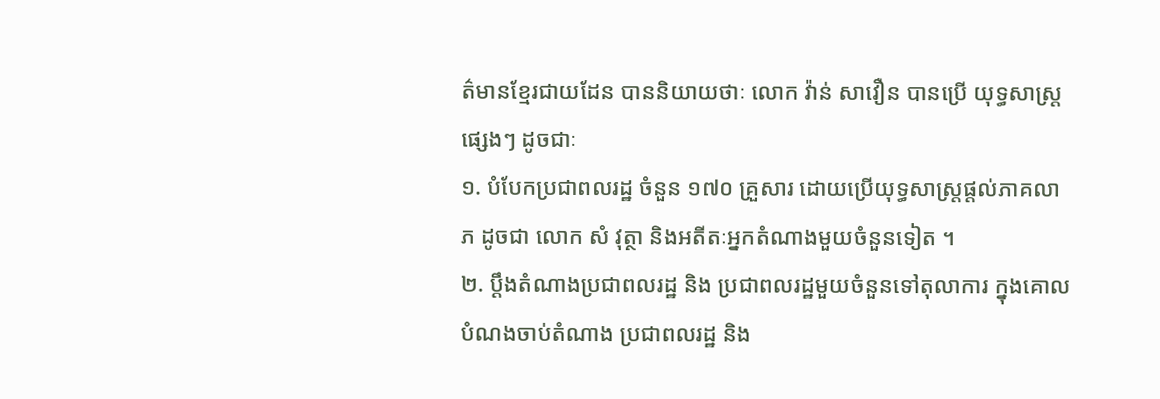ត៌មានខ្មែរជាយដែន បាននិយាយថាៈ លោក វ៉ាន់ សាវឿន បានប្រើ យុទ្ធសាស្ត្រផ្សេងៗ ដូចជាៈ
១. បំបែកប្រជាពលរដ្ឋ ចំនួន ១៧០ គ្រួសារ ដោយប្រើយុទ្ធសាស្ត្រផ្តល់ភាគលាភ ដូចជា លោក សំ វុត្ថា និងអតីតៈអ្នកតំណាងមួយចំនួនទៀត ។
២. ប្តឹងតំណាងប្រជាពលរដ្ឋ និង ប្រជាពលរដ្ឋមួយចំនួនទៅតុលាការ ក្នុងគោលបំណងចាប់តំណាង ប្រជាពលរដ្ឋ និង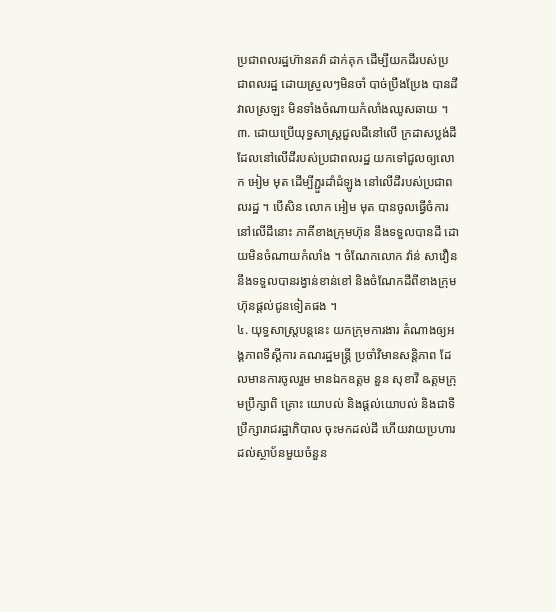ប្រជាពលរដ្ឋហ៊ានតវ៉ា ដាក់គុក ដើម្បីយកដីរបស់ប្រជាពលរដ្ឋ ដោយស្រួលៗមិនចាំ បាច់ប្រឹងប្រែង បានដីវាលស្រឡះ មិនទាំងចំណាយកំលាំងឈូសឆាយ ។
៣. ដោយប្រើយុទ្ធសាស្ត្រជួលដីនៅលើ ក្រដាសប្លង់ដី ដែលនៅលើដីរបស់ប្រជាពលរដ្ឋ យកទៅជួលឲ្យលោក អៀម មុត ដើម្បីភ្ជួរដាំដំឡូង នៅលើដីរបស់ប្រជាពលរដ្ឋ ។ បើសិន លោក អៀម មុត បានចូលធ្វើចំការ នៅលើដីនោះ ភាគីខាងក្រុមហ៊ុន នឹងទទួលបានដី ដោយមិនចំណាយកំលាំង ។ ចំណែកលោក វ៉ាន់ សាវឿន នឹងទទួលបានរង្វាន់ខាន់ខៅ និងចំណែកដីពីខាងក្រុមហ៊ុនផ្តល់ជូនទៀតផង ។
៤. យុទ្ធសាស្ត្របន្តនេះ យកក្រុមការងារ តំណាងឲ្យអង្គភាពទីស្តីការ គណរដ្ឋមន្ត្រី ប្រចាំវិមានសន្តិភាព ដែលមានការចូលរួម មានឯកឧត្តម នួន សុខាវី ឩត្តមក្រុមប្រឹក្សាពិ គ្រោះ យោបល់ និងផ្តល់យោបល់ និងជាទីប្រឹក្សារាជរដ្ឋាភិបាល ចុះមកដល់ដី ហើយវាយប្រហារ ដល់ស្ថាប័នមួយចំនួន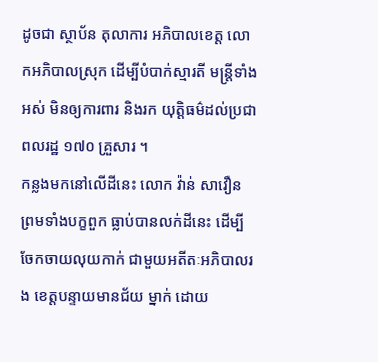ដូចជា ស្ថាប័ន តុលាការ អភិបាលខេត្ត លោកអភិបាលស្រុក ដើម្បីបំបាក់ស្មារតី មន្ត្រីទាំងអស់ មិនឲ្យការពារ និងរក យុត្តិធម៌ដល់ប្រជាពលរដ្ឋ ១៧០ គ្រួសារ ។
កន្លងមកនៅលើដីនេះ លោក វ៉ាន់ សាវឿន ព្រមទាំងបក្ខពួក ធ្លាប់បានលក់ដីនេះ ដើម្បីចែកចាយលុយកាក់ ជាមួយអតីតៈអភិបាលរង ខេត្តបន្ទាយមានជ័យ ម្នាក់ ដោយ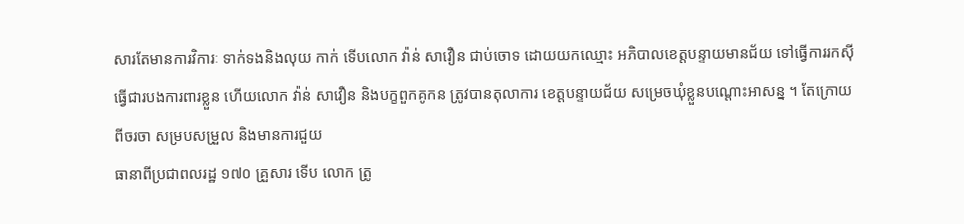សារតែមានការវិការៈ ទាក់ទងនិងលុយ កាក់ ទើបលោក វ៉ាន់ សាវឿន ជាប់ចោទ ដោយយកឈ្មោះ អភិបាលខេត្តបន្ទាយមានជ័យ ទៅធ្វើការរកស៊ី ធ្វើជារបងការពារខ្លួន ហើយលោក វ៉ាន់ សាវឿន និងបក្ខពួកគូកន ត្រូវបានតុលាការ ខេត្តបន្ទាយជ័យ សម្រេចឃុំខ្លួនបណ្តោះអាសន្ន ។ តែក្រោយពីចរចា សម្របសម្រួល និងមានការជួយ
ធានាពីប្រជាពលរដ្ឋ ១៧០ គ្រួសារ ទើប លោក ត្រូ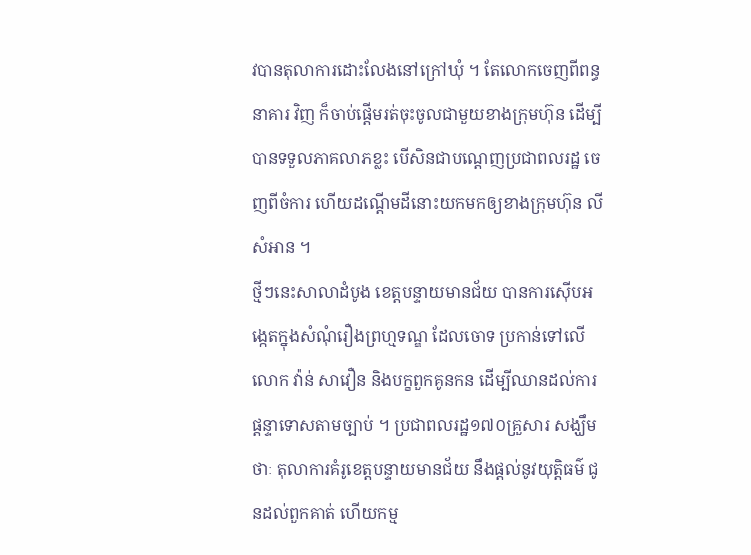វបានតុលាការដោះលែងនៅក្រៅឃុំ ។ តែលោកចេញពីពន្ធនាគារ វិញ ក៏ចាប់ផ្តើមរត់ចុះចូលជាមួយខាងក្រុមហ៊ុន ដើម្បីបានទទួលភាគលាភខ្លះ បើសិនជាបណ្តេញប្រជាពលរដ្ឋ ចេញពីចំការ ហើយដណ្តើមដីនោះយកមកឲ្យខាងក្រុមហ៊ុន លី សំអាន ។
ថ្មីៗនេះសាលាដំបូង ខេត្តបន្ទាយមានជ័យ បានការស៊ើបអង្កេតក្នុងសំណុំរឿងព្រហ្មទណ្ឌ ដែលចោទ ប្រកាន់ទៅលើលោក វ៉ាន់ សាវឿន និងបក្ខពួកគូនកន ដើម្បីឈានដល់ការផ្តន្ទាទោសតាមច្បាប់ ។ ប្រជាពលរដ្ឋ១៧០គ្រួសារ សង្ឃឹមថាៈ តុលាការគំរូខេត្តបន្ទាយមានជ័យ នឹងផ្តល់នូវយុត្តិធម៌ ជូនដល់ពួកគាត់ ហើយកម្ម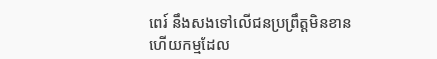ពេរ៍ នឹងសងទៅលើជនប្រព្រឹត្តមិនខាន ហើយកម្មដែល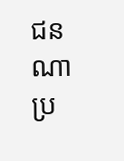ជនណាប្រ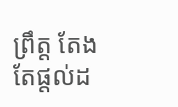ព្រឹត្ត តែងតែផ្តល់ដ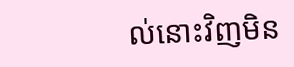ល់នោះវិញមិន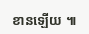ខានឡើយ ៕